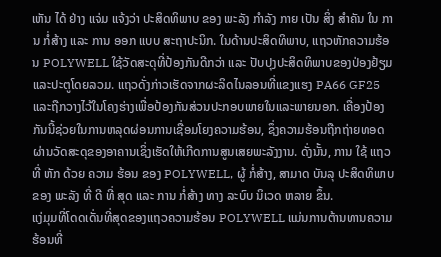ເຫັນ ໄດ້ ຢ່າງ ແຈ່ມ ແຈ້ງວ່າ ປະສິດທິພາບ ຂອງ ພະລັງ ກໍາລັງ ກາຍ ເປັນ ສິ່ງ ສໍາຄັນ ໃນ ການ ກໍ່ສ້າງ ແລະ ການ ອອກ ແບບ ສະຖາປະນິກ. ໃນດ້ານປະສິດທິພາບ, ແຖວຫັກຄວາມຮ້ອນ POLYWELL ໃຊ້ວັດສະດຸທີ່ປ້ອງກັນດີກວ່າ ແລະ ປັບປຸງປະສິດທິພາບຂອງປ່ອງຢ້ຽມແລະປະຕູໂດຍລວມ. ແຖວດັ່ງກ່າວເຮັດຈາກຜະລິດໄນລອນທີ່ແຂງແຮງ PA66 GF25 ແລະຖືກວາງໄວ້ໃນໂຄງຮ່າງເພື່ອປ້ອງກັນສ່ວນປະກອບພາຍໃນແລະພາຍນອກ. ເຄື່ອງປ້ອງກັນນີ້ຊ່ວຍໃນການຫລຸດຜ່ອນການເຊື່ອມໂຍງຄວາມຮ້ອນ, ຊຶ່ງຄວາມຮ້ອນຖືກຖ່າຍທອດຜ່ານວັດສະດຸຂອງອາຄານເຊິ່ງເຮັດໃຫ້ເກີດການສູນເສຍພະລັງງານ. ດັ່ງນັ້ນ, ການ ໃຊ້ ແຖວ ທີ່ ຫັກ ດ້ວຍ ຄວາມ ຮ້ອນ ຂອງ POLYWELL, ຜູ້ ກໍ່ສ້າງ, ສາມາດ ບັນລຸ ປະສິດທິພາບ ຂອງ ພະລັງ ທີ່ ດີ ທີ່ ສຸດ ແລະ ການ ກໍ່ສ້າງ ທາງ ລະບົບ ນິເວດ ຫລາຍ ຂຶ້ນ.
ແງ່ມຸມທີ່ໂດດເດັ່ນທີ່ສຸດຂອງແຖວຄວາມຮ້ອນ POLYWELL ແມ່ນການຕ້ານທານຄວາມຮ້ອນທີ່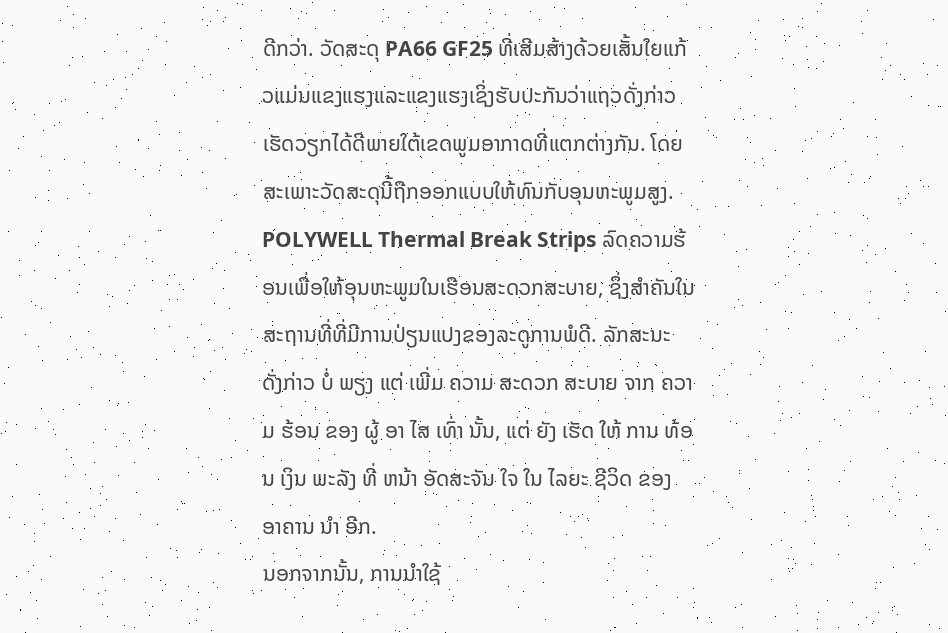ດີກວ່າ. ວັດສະດຸ PA66 GF25 ທີ່ເສີມສ້າງດ້ວຍເສັ້ນໃຍແກ້ວແມ່ນແຂງແຮງແລະແຂງແຮງເຊິ່ງຮັບປະກັນວ່າແຖວດັ່ງກ່າວເຮັດວຽກໄດ້ດີພາຍໃຕ້ເຂດພູມອາກາດທີ່ແຕກຕ່າງກັນ. ໂດຍສະເພາະວັດສະດຸນີ້ຖືກອອກແບບໃຫ້ທົນກັບອຸນຫະພູມສູງ. POLYWELL Thermal Break Strips ລົດຄວາມຮ້ອນເພື່ອໃຫ້ອຸນຫະພູມໃນເຮືອນສະດວກສະບາຍ, ຊຶ່ງສໍາຄັນໃນສະຖານທີ່ທີ່ມີການປ່ຽນແປງຂອງລະດູການພໍດີ. ລັກສະນະ ດັ່ງກ່າວ ບໍ່ ພຽງ ແຕ່ ເພີ່ມ ຄວາມ ສະດວກ ສະບາຍ ຈາກ ຄວາມ ຮ້ອນ ຂອງ ຜູ້ ອາ ໄສ ເທົ່າ ນັ້ນ, ແຕ່ ຍັງ ເຮັດ ໃຫ້ ການ ທ້ອນ ເງິນ ພະລັງ ທີ່ ຫນ້າ ອັດສະຈັນ ໃຈ ໃນ ໄລຍະ ຊີວິດ ຂອງ ອາຄານ ນໍາ ອີກ.
ນອກຈາກນັ້ນ, ການນໍາໃຊ້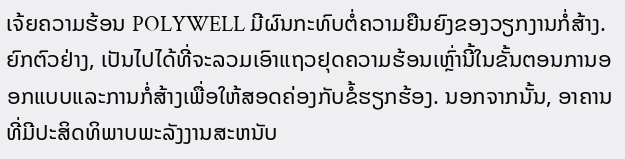ເຈ້ຍຄວາມຮ້ອນ POLYWELL ມີຜົນກະທົບຕໍ່ຄວາມຍືນຍົງຂອງວຽກງານກໍ່ສ້າງ. ຍົກຕົວຢ່າງ, ເປັນໄປໄດ້ທີ່ຈະລວມເອົາແຖວຢຸດຄວາມຮ້ອນເຫຼົ່ານີ້ໃນຂັ້ນຕອນການອອກແບບແລະການກໍ່ສ້າງເພື່ອໃຫ້ສອດຄ່ອງກັບຂໍ້ຮຽກຮ້ອງ. ນອກຈາກນັ້ນ, ອາຄານທີ່ມີປະສິດທິພາບພະລັງງານສະຫນັບ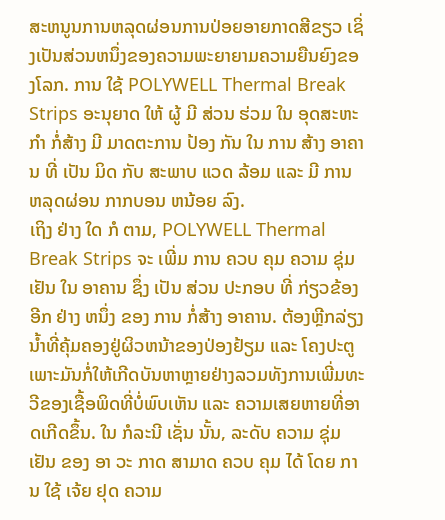ສະຫນູນການຫລຸດຜ່ອນການປ່ອຍອາຍກາດສີຂຽວ ເຊິ່ງເປັນສ່ວນຫນຶ່ງຂອງຄວາມພະຍາຍາມຄວາມຍືນຍົງຂອງໂລກ. ການ ໃຊ້ POLYWELL Thermal Break Strips ອະນຸຍາດ ໃຫ້ ຜູ້ ມີ ສ່ວນ ຮ່ວມ ໃນ ອຸດສະຫະ ກໍາ ກໍ່ສ້າງ ມີ ມາດຕະການ ປ້ອງ ກັນ ໃນ ການ ສ້າງ ອາຄານ ທີ່ ເປັນ ມິດ ກັບ ສະພາບ ແວດ ລ້ອມ ແລະ ມີ ການ ຫລຸດຜ່ອນ ກາກບອນ ຫນ້ອຍ ລົງ.
ເຖິງ ຢ່າງ ໃດ ກໍ ຕາມ, POLYWELL Thermal Break Strips ຈະ ເພີ່ມ ການ ຄວບ ຄຸມ ຄວາມ ຊຸ່ມ ເຢັນ ໃນ ອາຄານ ຊຶ່ງ ເປັນ ສ່ວນ ປະກອບ ທີ່ ກ່ຽວຂ້ອງ ອີກ ຢ່າງ ຫນຶ່ງ ຂອງ ການ ກໍ່ສ້າງ ອາຄານ. ຕ້ອງຫຼີກລ່ຽງນໍ້າທີ່ຄຸ້ມຄອງຢູ່ຜິວຫນ້າຂອງປ່ອງຢ້ຽມ ແລະ ໂຄງປະຕູ ເພາະມັນກໍ່ໃຫ້ເກີດບັນຫາຫຼາຍຢ່າງລວມທັງການເພີ່ມທະວີຂອງເຊື້ອພິດທີ່ບໍ່ພົບເຫັນ ແລະ ຄວາມເສຍຫາຍທີ່ອາດເກີດຂຶ້ນ. ໃນ ກໍລະນີ ເຊັ່ນ ນັ້ນ, ລະດັບ ຄວາມ ຊຸ່ມ ເຢັນ ຂອງ ອາ ວະ ກາດ ສາມາດ ຄວບ ຄຸມ ໄດ້ ໂດຍ ການ ໃຊ້ ເຈ້ຍ ຢຸດ ຄວາມ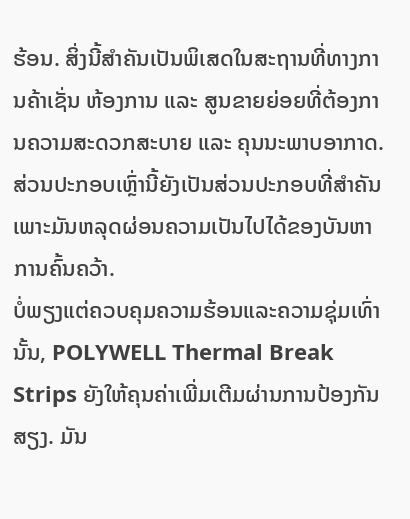ຮ້ອນ. ສິ່ງນີ້ສໍາຄັນເປັນພິເສດໃນສະຖານທີ່ທາງການຄ້າເຊັ່ນ ຫ້ອງການ ແລະ ສູນຂາຍຍ່ອຍທີ່ຕ້ອງການຄວາມສະດວກສະບາຍ ແລະ ຄຸນນະພາບອາກາດ. ສ່ວນປະກອບເຫຼົ່ານີ້ຍັງເປັນສ່ວນປະກອບທີ່ສໍາຄັນເພາະມັນຫລຸດຜ່ອນຄວາມເປັນໄປໄດ້ຂອງບັນຫາການຄົ້ນຄວ້າ.
ບໍ່ພຽງແຕ່ຄວບຄຸມຄວາມຮ້ອນແລະຄວາມຊຸ່ມເທົ່ານັ້ນ, POLYWELL Thermal Break Strips ຍັງໃຫ້ຄຸນຄ່າເພີ່ມເຕີມຜ່ານການປ້ອງກັນສຽງ. ມັນ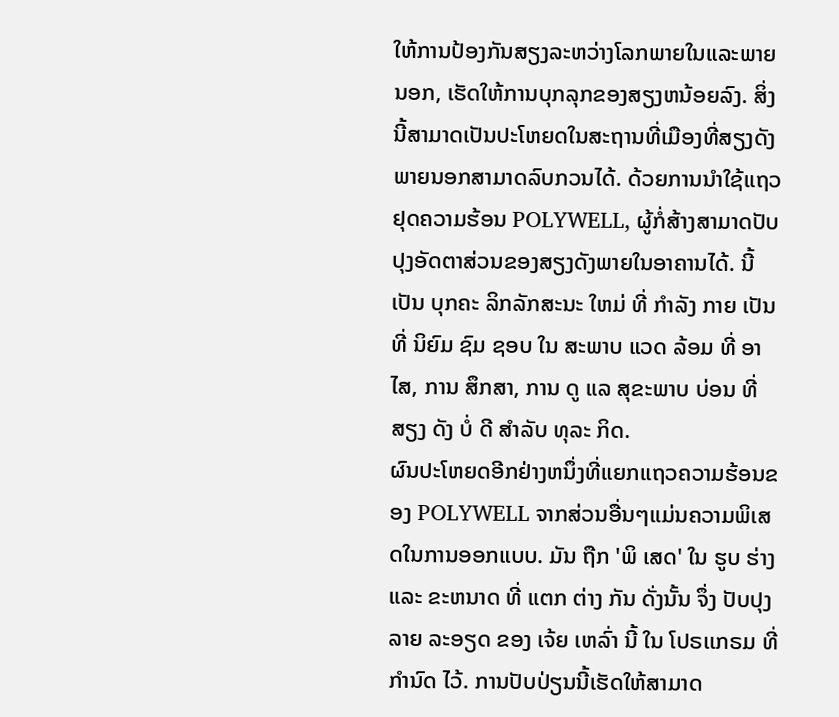ໃຫ້ການປ້ອງກັນສຽງລະຫວ່າງໂລກພາຍໃນແລະພາຍນອກ, ເຮັດໃຫ້ການບຸກລຸກຂອງສຽງຫນ້ອຍລົງ. ສິ່ງນີ້ສາມາດເປັນປະໂຫຍດໃນສະຖານທີ່ເມືອງທີ່ສຽງດັງພາຍນອກສາມາດລົບກວນໄດ້. ດ້ວຍການນໍາໃຊ້ແຖວຢຸດຄວາມຮ້ອນ POLYWELL, ຜູ້ກໍ່ສ້າງສາມາດປັບປຸງອັດຕາສ່ວນຂອງສຽງດັງພາຍໃນອາຄານໄດ້. ນີ້ ເປັນ ບຸກຄະ ລິກລັກສະນະ ໃຫມ່ ທີ່ ກໍາລັງ ກາຍ ເປັນ ທີ່ ນິຍົມ ຊົມ ຊອບ ໃນ ສະພາບ ແວດ ລ້ອມ ທີ່ ອາ ໄສ, ການ ສຶກສາ, ການ ດູ ແລ ສຸຂະພາບ ບ່ອນ ທີ່ ສຽງ ດັງ ບໍ່ ດີ ສໍາລັບ ທຸລະ ກິດ.
ຜົນປະໂຫຍດອີກຢ່າງຫນຶ່ງທີ່ແຍກແຖວຄວາມຮ້ອນຂອງ POLYWELL ຈາກສ່ວນອື່ນໆແມ່ນຄວາມພິເສດໃນການອອກແບບ. ມັນ ຖືກ 'ພິ ເສດ' ໃນ ຮູບ ຮ່າງ ແລະ ຂະຫນາດ ທີ່ ແຕກ ຕ່າງ ກັນ ດັ່ງນັ້ນ ຈຶ່ງ ປັບປຸງ ລາຍ ລະອຽດ ຂອງ ເຈ້ຍ ເຫລົ່າ ນີ້ ໃນ ໂປຣເເກຣມ ທີ່ ກໍານົດ ໄວ້. ການປັບປ່ຽນນີ້ເຮັດໃຫ້ສາມາດ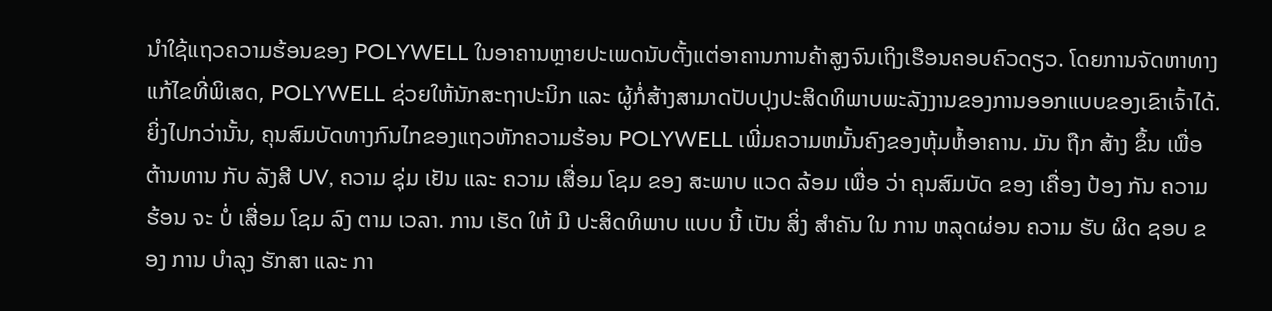ນໍາໃຊ້ແຖວຄວາມຮ້ອນຂອງ POLYWELL ໃນອາຄານຫຼາຍປະເພດນັບຕັ້ງແຕ່ອາຄານການຄ້າສູງຈົນເຖິງເຮືອນຄອບຄົວດຽວ. ໂດຍການຈັດຫາທາງແກ້ໄຂທີ່ພິເສດ, POLYWELL ຊ່ວຍໃຫ້ນັກສະຖາປະນິກ ແລະ ຜູ້ກໍ່ສ້າງສາມາດປັບປຸງປະສິດທິພາບພະລັງງານຂອງການອອກແບບຂອງເຂົາເຈົ້າໄດ້.
ຍິ່ງໄປກວ່ານັ້ນ, ຄຸນສົມບັດທາງກົນໄກຂອງແຖວຫັກຄວາມຮ້ອນ POLYWELL ເພີ່ມຄວາມຫມັ້ນຄົງຂອງຫຸ້ມຫໍ້ອາຄານ. ມັນ ຖືກ ສ້າງ ຂຶ້ນ ເພື່ອ ຕ້ານທານ ກັບ ລັງສີ UV, ຄວາມ ຊຸ່ມ ເຢັນ ແລະ ຄວາມ ເສື່ອມ ໂຊມ ຂອງ ສະພາບ ແວດ ລ້ອມ ເພື່ອ ວ່າ ຄຸນສົມບັດ ຂອງ ເຄື່ອງ ປ້ອງ ກັນ ຄວາມ ຮ້ອນ ຈະ ບໍ່ ເສື່ອມ ໂຊມ ລົງ ຕາມ ເວລາ. ການ ເຮັດ ໃຫ້ ມີ ປະສິດທິພາບ ແບບ ນີ້ ເປັນ ສິ່ງ ສໍາຄັນ ໃນ ການ ຫລຸດຜ່ອນ ຄວາມ ຮັບ ຜິດ ຊອບ ຂອງ ການ ບໍາລຸງ ຮັກສາ ແລະ ກາ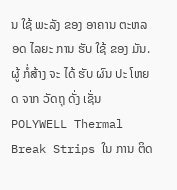ນ ໃຊ້ ພະລັງ ຂອງ ອາຄານ ຕະຫລອດ ໄລຍະ ການ ຮັບ ໃຊ້ ຂອງ ມັນ. ຜູ້ ກໍ່ສ້າງ ຈະ ໄດ້ ຮັບ ຜົນ ປະ ໂຫຍດ ຈາກ ວັດຖຸ ດັ່ງ ເຊັ່ນ POLYWELL Thermal Break Strips ໃນ ການ ຕິດ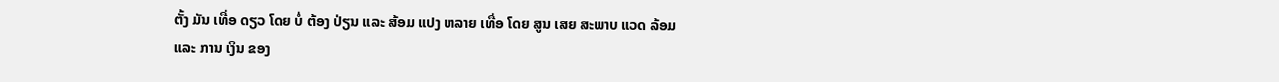ຕັ້ງ ມັນ ເທື່ອ ດຽວ ໂດຍ ບໍ່ ຕ້ອງ ປ່ຽນ ແລະ ສ້ອມ ແປງ ຫລາຍ ເທື່ອ ໂດຍ ສູນ ເສຍ ສະພາບ ແວດ ລ້ອມ ແລະ ການ ເງິນ ຂອງ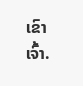ເຂົາ ເຈົ້າ.